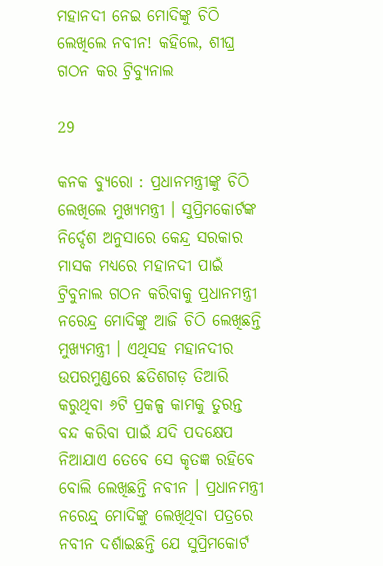ମହାନଦୀ ନେଇ ମୋଦିଙ୍କୁ ଚିଠି ଲେଖିଲେ ନବୀନ! କହିଲେ, ଶୀଘ୍ର ଗଠନ କର ଟ୍ରିବ୍ୟୁନାଲ

29

କନକ ବ୍ୟୁରୋ : ପ୍ରଧାନମନ୍ତ୍ରୀଙ୍କୁ ଚିଠି ଲେଖିଲେ ମୁଖ୍ୟମନ୍ତ୍ରୀ । ସୁପ୍ରିମକୋର୍ଟଙ୍କ ନିର୍ଦ୍ଦେଶ ଅନୁସାରେ କେନ୍ଦ୍ର ସରକାର ମାସକ ମଧ୍ୟରେ ମହାନଦୀ ପାଇଁ ଟ୍ରିବୁନାଲ ଗଠନ କରିବାକୁ ପ୍ରଧାନମନ୍ତ୍ରୀ ନରେନ୍ଦ୍ର ମୋଦିଙ୍କୁ ଆଜି ଚିଠି ଲେଖିଛନ୍ତି ମୁଖ୍ୟମନ୍ତ୍ରୀ । ଏଥିସହ ମହାନଦୀର ଉପରମୁଣ୍ଡରେ ଛତିଶଗଡ଼ ତିଆରି କରୁଥିବା ୬ଟି ପ୍ରକଳ୍ପ କାମକୁ ତୁରନ୍ତ ବନ୍ଦ କରିବା ପାଇଁ ଯଦି ପଦକ୍ଷେପ ନିଆଯାଏ ତେବେ ସେ କୃତଜ୍ଞ ରହିବେ ବୋଲି ଲେଖିଛନ୍ତି ନବୀନ । ପ୍ରଧାନମନ୍ତ୍ରୀ ନରେନ୍ଦ୍ର୍ ମୋଦିଙ୍କୁ ଲେଖିଥିବା ପତ୍ରରେ ନବୀନ ଦର୍ଶାଇଛନ୍ତି ଯେ ସୁପ୍ରିମକୋର୍ଟ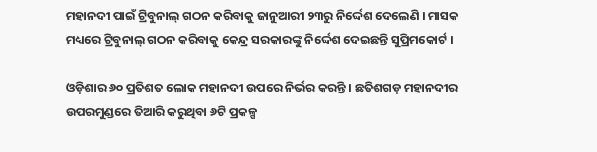ମହାନଦୀ ପାଇଁ ଟ୍ରିବୁନାଲ୍ ଗଠନ କରିବାକୁ ଜାନୁଆରୀ ୨୩ରୁ ନିର୍ଦ୍ଦେଶ ଦେଲେଣି । ମାସକ ମଧ୍ୟରେ ଟ୍ରିବୁନାଲ୍ ଗଠନ କରିବାକୁ କେନ୍ଦ୍ର ସରକାରଙ୍କୁ ନିର୍ଦ୍ଦେଶ ଦେଇଛନ୍ତି ସୁପ୍ରିମକୋର୍ଟ ।

ଓଡ଼ିଶାର ୬୦ ପ୍ରତିଶତ ଲୋକ ମହାନଦୀ ଉପରେ ନିର୍ଭର କରନ୍ତି । ଛତିଶଗଡ଼ ମହାନଦୀର ଉପରମୁଣ୍ଡରେ ତିଆରି କରୁଥିବା ୬ଟି ପ୍ରକଳ୍ପ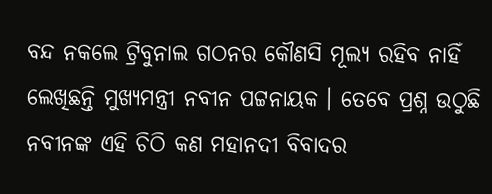ବନ୍ଦ ନକଲେ ଟ୍ରିବୁନାଲ ଗଠନର କୌଣସି ମୂଲ୍ୟ ରହିବ ନାହିଁ ଲେଖିଛନ୍ତି ମୁଖ୍ୟମନ୍ତ୍ରୀ ନବୀନ ପଟ୍ଟନାୟକ । ତେବେ ପ୍ରଶ୍ନ ଉଠୁଛି ନବୀନଙ୍କ ଏହି ଚିଠି କଣ ମହାନଦୀ ବିବାଦର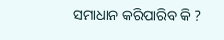ସମାଧାନ କରିପାରିବ କି ?